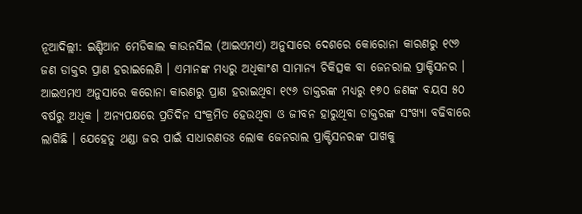ନୂଆଦିଲ୍ଲୀ: ଇଣ୍ଡିଆନ ମେଡିକାଲ କାଉନସିଲ (ଆଇଏମଏ) ଅନୁସାରେ ଦେଶରେ କୋରୋନା କାରଣରୁ ୧୯୬ ଜଣ ଡାକ୍ତର ପ୍ରାଣ ହରାଇଲେଣି । ଏମାନଙ୍କ ମଧ୍ୟରୁ ଅଧିକାଂଶ ସାମାନ୍ୟ ଚିକିତ୍ସକ ବା ଜେନରାଲ ପ୍ରାକ୍ଟିସନର । ଆଇଏମଏ ଅନୁସାରେ କରୋନା କାରଣରୁ ପ୍ରାଣ ହରାଇଥିବା ୧୯୬ ଡାକ୍ତରଙ୍କ ମଧ୍ୟରୁ ୧୭୦ ଜଣଙ୍କ ବୟସ ୫୦ ବର୍ଷରୁ ଅଧିକ । ଅନ୍ୟପକ୍ଷରେ ପ୍ରତିଦିନ ସଂକ୍ରମିତ ହେଉଥିବା ଓ ଜୀବନ ହାରୁଥିବା ଡାକ୍ତରଙ୍କ ସଂଖ୍ୟା ବଢିବାରେ ଲାଗିଛି । ଯେହେତୁ ଥଣ୍ଡା ଜର ପାଇଁ ସାଧାରଣତଃ ଲୋକ ଜେନରାଲ ପ୍ରାକ୍ଟିସନରଙ୍କ ପାଖକୁ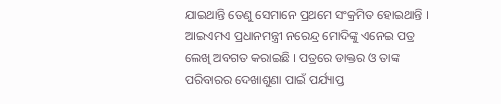ଯାଇଥାନ୍ତି ତେଣୁ ସେମାନେ ପ୍ରଥମେ ସଂକ୍ରମିତ ହୋଇଥାନ୍ତି ।
ଆଇଏମଏ ପ୍ରଧାନମନ୍ତ୍ରୀ ନରେନ୍ଦ୍ର ମୋଦିଙ୍କୁ ଏନେଇ ପତ୍ର ଲେଖି ଅବଗତ କରାଇଛି । ପତ୍ରରେ ଡାକ୍ତର ଓ ତାଙ୍କ ପରିବାରର ଦେଖାଶୁଣା ପାଇଁ ପର୍ଯ୍ୟାପ୍ତ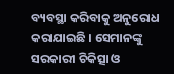ବ୍ୟବସ୍ଥା କରିବାକୁ ଅନୁରୋଧ କରାଯାଇଛି । ସେମାନଙ୍କୁ ସରକାରୀ ଚିକିତ୍ସା ଓ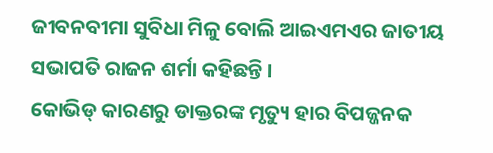ଜୀବନବୀମା ସୁବିଧା ମିଳୁ ବୋଲି ଆଇଏମଏର ଜାତୀୟ ସଭାପତି ରାଜନ ଶର୍ମା କହିଛନ୍ତି ।
କୋଭିଡ୍ କାରଣରୁ ଡାକ୍ତରଙ୍କ ମୃତ୍ୟୁ ହାର ବିପଜ୍ଜନକ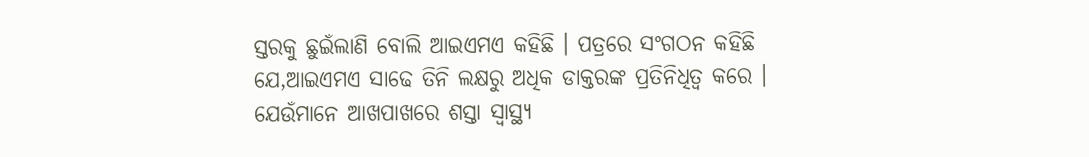ସ୍ତରକୁ ଛୁଇଁଲାଣି ବୋଲି ଆଇଏମଏ କହିଛି । ପତ୍ରରେ ସଂଗଠନ କହିଛି ଯେ,ଆଇଏମଏ ସାଢେ ତିନି ଲକ୍ଷରୁ ଅଧିକ ଡାକ୍ତରଙ୍କ ପ୍ରତିନିଧିତ୍ୱ କରେ । ଯେଉଁମାନେ ଆଖପାଖରେ ଶସ୍ତା ସ୍ୱାସ୍ଥ୍ୟ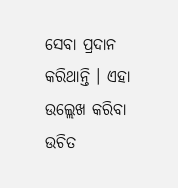ସେବା ପ୍ରଦାନ କରିଥାନ୍ତି । ଏହା ଉଲ୍ଲେଖ କରିବା ଉଚିତ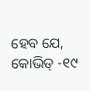ହେବ ଯେ, କୋଭିଡ୍ -୧୯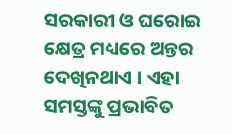ସରକାରୀ ଓ ଘରୋଇ କ୍ଷେତ୍ର ମଧ୍ୟରେ ଅନ୍ତର ଦେଖିନଥାଏ । ଏହା ସମସ୍ତଙ୍କୁ ପ୍ରଭାବିତ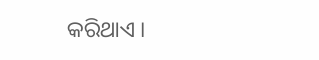କରିଥାଏ ।